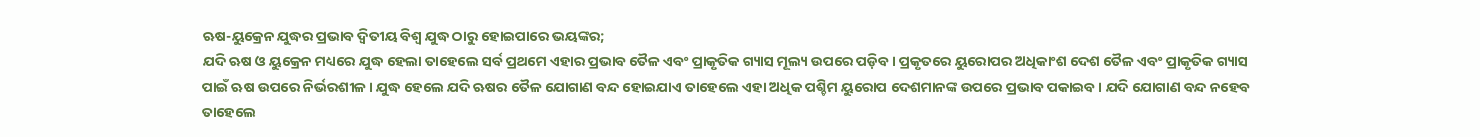ଋଷ-ୟୁକ୍ରେନ ଯୁଦ୍ଧର ପ୍ରଭାବ ଦ୍ୱିତୀୟ ବିଶ୍ୱ ଯୁଦ୍ଧ ଠାରୁ ହୋଇପାରେ ଭୟଙ୍କର;
ଯଦି ଋଷ ଓ ୟୁକ୍ରେନ ମଧ୍ୟରେ ଯୁଦ୍ଧ ହେଲା ତାହେଲେ ସର୍ବ ପ୍ରଥମେ ଏହାର ପ୍ରଭାବ ତୈଳ ଏବଂ ପ୍ରାକୃତିକ ଗ୍ୟାସ ମୂଲ୍ୟ ଉପରେ ପଡ଼ିବ। ପ୍ରକୃତରେ ୟୁରୋପର ଅଧିକାଂଶ ଦେଶ ତୈଳ ଏବଂ ପ୍ରାକୃତିକ ଗ୍ୟାସ ପାଇଁ ଋଷ ଉପରେ ନିର୍ଭରଶୀଳ । ଯୁଦ୍ଧ ହେଲେ ଯଦି ଋଷର ତୈଳ ଯୋଗାଣ ବନ୍ଦ ହୋଇଯାଏ ତାହେଲେ ଏହା ଅଧିକ ପଶ୍ଚିମ ୟୁରୋପ ଦେଶମାନଙ୍କ ଉପରେ ପ୍ରଭାବ ପକାଇବ । ଯଦି ଯୋଗାଣ ବନ୍ଦ ନହେବ ତାହେଲେ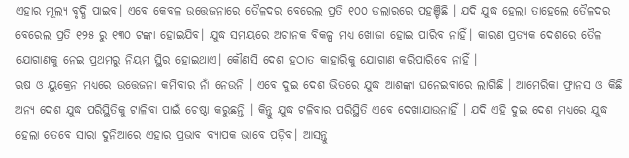ଏହାର ମୂଲ୍ୟ ବୃଦ୍ଧି ପାଇବ। ଏବେ କେବଳ ଉତ୍ତେଜନାରେ ତୈଳଦର ବେରେଲ ପ୍ରତି ୧୦୦ ଡଲାରରେ ପହଞ୍ଚିଛି । ଯଦି ଯୁଦ୍ଧ ହେଲା ତାହେଲେ ତୈଳଦର ବେରେଲ ପ୍ରତି ୧୨୫ ରୁ ୧୩୦ ଟଙ୍କା ହୋଇଯିବ। ଯୁଦ୍ଧ ସମୟରେ ଅଚାନକ ବିକଳ୍ପ ମଧ୍ୟ ଖୋଜା ହୋଇ ପାରିବ ନାହିଁ। କାରଣ ପ୍ରତ୍ୟକ ଦେଶରେ ତୈଳ ଯୋଗାଣକୁ ନେଇ ପ୍ରଥମରୁ ନିୟମ ସ୍ଥିର ହୋଇଥାଏ। କୌଣସି ଦେଶ ହଠାତ କାହାରିକୁ ଯୋଗାଣ କରିପାରିବେ ନାହିଁ ।
ଋଷ ଓ ୟୁକ୍ରେନ ମଧ୍ୟରେ ଉତ୍ତେଜନା କମିବାର ନାଁ ନେଉନି । ଏବେ ଦୁଇ ଦେଶ ଭିତରେ ଯୁଦ୍ଧ ଆଶଙ୍କା ଘନେଇବାରେ ଲାଗିଛି । ଆମେରିକା ଫ୍ରାନସ ଓ କିଛି ଅନ୍ୟ ଦେଶ ଯୁଦ୍ଧ ପରିସ୍ଥିତିକୁ ଟାଳିବା ପାଇଁ ଚେଷ୍ଠା କରୁଛନ୍ତି । କିନ୍ତୁ ଯୁଦ୍ଧ ଟଳିବାର ପରିସ୍ଥିତି ଏବେ ଦେଖାଯାଉନାହିଁ । ଯଦି ଏହି ଦୁଇ ଦେଶ ମଧ୍ୟରେ ଯୁଦ୍ଧ ହେଲା ତେବେ ସାରା ଦୁନିଆରେ ଏହାର ପ୍ରଭାବ ବ୍ୟାପକ ଭାବେ ପଡ଼ିବ। ଆସନ୍ତୁ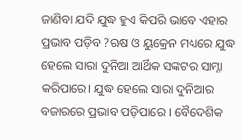ଜାଣିବା ଯଦି ଯୁଦ୍ଧ ହୁଏ କିପରି ଭାବେ ଏହାର ପ୍ରଭାବ ପଡ଼ିବ ?ଋଷ ଓ ୟୁକ୍ରେନ ମଧ୍ୟରେ ଯୁଦ୍ଧ ହେଲେ ସାରା ଦୁନିଆ ଆର୍ଥିକ ସଙ୍କଟର ସାମ୍ନା କରିପାରେ। ଯୁଦ୍ଧ ହେଲେ ସାରା ଦୁନିଆର ବଜାରରେ ପ୍ରଭାବ ପଡ଼ିପାରେ । ବୈଦେଶିକ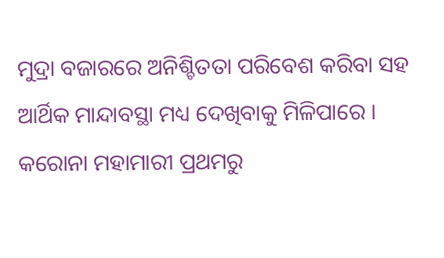ମୁଦ୍ରା ବଜାରରେ ଅନିଶ୍ଚିତତା ପରିବେଶ କରିବା ସହ ଆର୍ଥିକ ମାନ୍ଦାବସ୍ଥା ମଧ୍ୟ ଦେଖିବାକୁ ମିଳିପାରେ । କରୋନା ମହାମାରୀ ପ୍ରଥମରୁ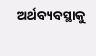ଅର୍ଥବ୍ୟବସ୍ଥାକୁ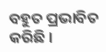ବହୁତ ପ୍ରଭାବିତ କରିଛି ।